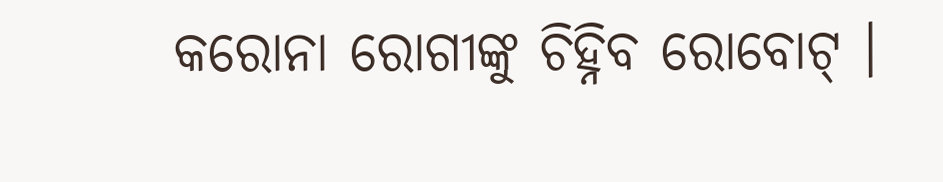କରୋନା ରୋଗୀଙ୍କୁ ଚିହ୍ନିବ ରୋବୋଟ୍ ।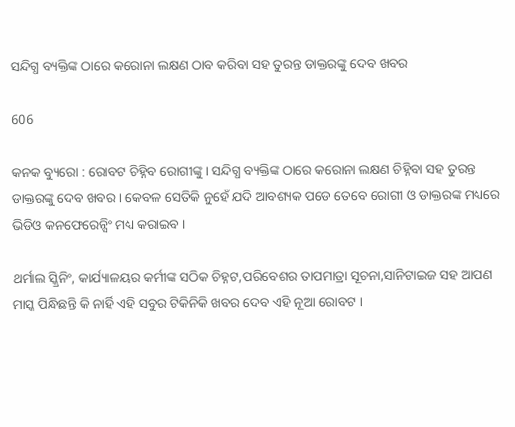ସନ୍ଦିଗ୍ଧ ବ୍ୟକ୍ତିଙ୍କ ଠାରେ କରୋନା ଲକ୍ଷଣ ଠାବ କରିବା ସହ ତୁରନ୍ତ ଡାକ୍ତରଙ୍କୁ ଦେବ ଖବର

606

କନକ ବ୍ୟୁରୋ : ରୋବଟ ଚିହ୍ନିବ ରୋଗୀଙ୍କୁ । ସନ୍ଦିଗ୍ଧ ବ୍ୟକ୍ତିଙ୍କ ଠାରେ କରୋନା ଲକ୍ଷଣ ଚିହ୍ନିବା ସହ ତୁରନ୍ତ ଡାକ୍ତରଙ୍କୁ ଦେବ ଖବର । କେବଳ ସେତିକି ନୁହେଁ ଯଦି ଆବଶ୍ୟକ ପଡେ ତେବେ ରୋଗୀ ଓ ଡାକ୍ତରଙ୍କ ମଧ୍ୟରେ ଭିଡିଓ କନଫେରେନ୍ସିଂ ମଧ୍ୟ କରାଇବ ।

ଥର୍ମାଲ ସ୍କ୍ରିନିଂ, କାର୍ଯ୍ୟାଳୟର କର୍ମୀଙ୍କ ସଠିକ ଚିହ୍ନଟ,ପରିବେଶର ତାପମାତ୍ରା ସୂଚନା,ସାନିଟାଇଜ ସହ ଆପଣ ମାସ୍କ ପିନ୍ଧିଛନ୍ତି କି ନାର୍ହି ଏହି ସବୁର ଟିକିନିକି ଖବର ଦେବ ଏହି ନୂଆ ରୋବଟ ।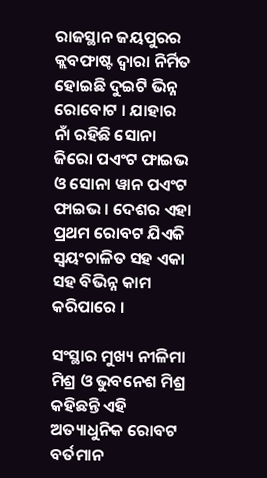ରାଜସ୍ଥାନ ଜୟପୁରର କ୍ଲବଫାଷ୍ଟ ଦ୍ୱାରା ନିର୍ମିତ ହୋଇଛି ଦୁଇଟି ଭିନ୍ନ ରୋବୋଟ । ଯାହାର ନାଁ ରହିଛି ସୋନା ଜିରୋ ପଏଂଟ ଫାଇଭ ଓ ସୋନା ୱାନ ପଏଂଟ ଫାଇଭ । ଦେଶର ଏହା ପ୍ରଥମ ରୋବଟ ଯିଏକି ସ୍ୱୟଂଚାଳିତ ସହ ଏକା ସହ ବିଭିନ୍ନ କାମ କରିପାରେ ।

ସଂସ୍ଥାର ମୁଖ୍ୟ ନୀଳିମା ମିଶ୍ର ଓ ଭୁବନେଶ ମିଶ୍ର କହିଛନ୍ତି ଏହି ଅତ୍ୟାଧୁନିକ ରୋବଟ ବର୍ତମାନ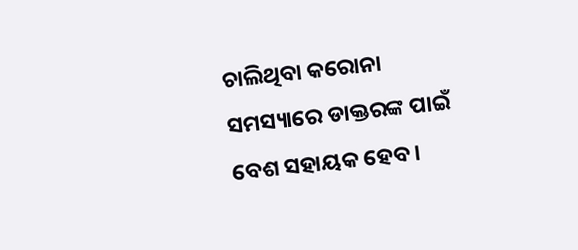ଚାଲିଥିବା କରୋନା ସମସ୍ୟାରେ ଡାକ୍ତରଙ୍କ ପାଇଁ ବେଶ ସହାୟକ ହେବ ।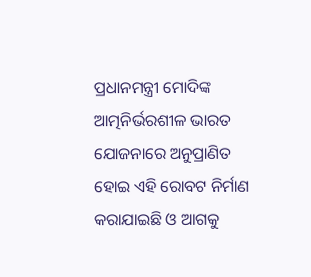ପ୍ରଧାନମନ୍ତ୍ରୀ ମୋଦିଙ୍କ ଆତ୍ମନିର୍ଭରଶୀଳ ଭାରତ ଯୋଜନାରେ ଅନୁପ୍ରାଣିତ ହୋଇ ଏହି ରୋବଟ ନିର୍ମାଣ କରାଯାଇଛି ଓ ଆଗକୁ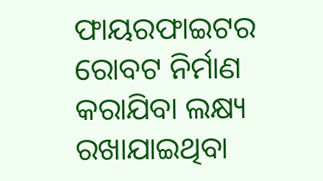ଫାୟରଫାଇଟର ରୋବଟ ନିର୍ମାଣ କରାଯିବା ଲକ୍ଷ୍ୟ ରଖାଯାଇଥିବା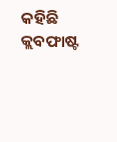କହିଛି କ୍ଲବଫାଷ୍ଟ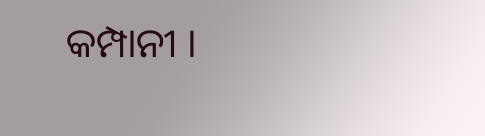କମ୍ପାନୀ ।